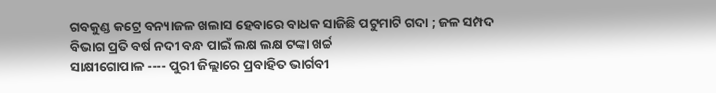ଗବକୁଣ୍ଡ କଟ୍ରେ ବନ୍ୟାଜଳ ଖଲାସ ହେବାରେ ବାଧକ ସାଜିଛି ପଟୁମାଟି ଗଦା ; ଜଳ ସମ୍ପଦ ବିଭାଗ ପ୍ରତି ବର୍ଷ ନଦୀ ବନ୍ଧ ପାଇଁ ଲକ୍ଷ ଲକ୍ଷ ଟଙ୍କା ଖର୍ଚ୍ଚ
ସାକ୍ଷୀଗୋପାଳ ---- ପୁରୀ ଜିଲ୍ଲାରେ ପ୍ରବାହିତ ଭାର୍ଗବୀ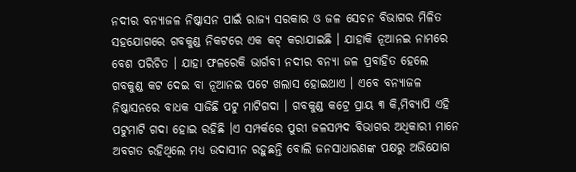ନଦୀର ବନ୍ୟାଜଳ ନିଷ୍କାସନ ପାଇଁ ରାଜ୍ୟ ସରକାର ଓ ଜଳ ସେଚନ ବିଭାଗର ମିଳିତ ସହଯୋଗରେ ଗବକୁଣ୍ଡ ନିକଟରେ ଏକ କଟ୍ କରାଯାଇଛି । ଯାହାକି ନୂଆନଇ ନାମରେ ବେଶ ପରିଚିତ । ଯାହା ଫଳରେକି ଭାର୍ଗବୀ ନଦୀର ବନ୍ୟା ଜଳ ପ୍ରବାହିତ ହେଲେ ଗବକୁଣ୍ଡ କଟ ଦେଇ ବା ନୂଆନଇ ପଟେ ଖଲାସ ହୋଇଥାଏ । ଏବେ ବନ୍ୟାଜଳ ନିଷ୍କାସନରେ ବାଧକ ସାଜିଛି ପଟୁ ମାଟିଗଦା । ଗବକୁଣ୍ଡ କଟ୍ରେ ପ୍ରାୟ ୩ କି,ମିବ୍ୟାପି ଏହି ପଟୁମାଟି ଗଦା ହୋଇ ରହିଛି ।ଏ ସମ୍ପର୍କରେ ପୁରୀ ଜଳସମ୍ପଦ ବିଭାଗର ଅଧିକାରୀ ମାନେ ଅବଗତ ରହିଥିଲେ ମଧ୍ୟ ଉଦାସୀନ ରହୁଛନ୍ତି ବୋଲି ଜନସାଧାରଣଙ୍କ ପକ୍ଷରୁ ଅଭିଯୋଗ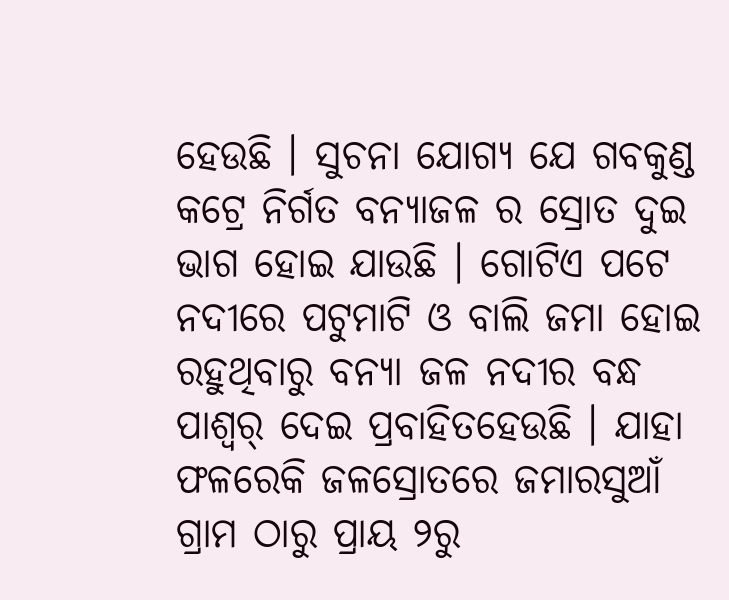ହେଉଛି । ସୁଚନା ଯୋଗ୍ୟ ଯେ ଗବକୁଣ୍ଡ କଟ୍ରେ ନିର୍ଗତ ବନ୍ୟାଜଳ ର ସ୍ରୋତ ଦୁଇ ଭାଗ ହୋଇ ଯାଉଛି । ଗୋଟିଏ ପଟେ ନଦୀରେ ପଟୁମାଟି ଓ ବାଲି ଜମା ହୋଇ ରହୁଥିବାରୁ ବନ୍ୟା ଜଳ ନଦୀର ବନ୍ଧ ପାଶ୍ୱର୍ ଦେଇ ପ୍ରବାହିତହେଉଛି । ଯାହା ଫଳରେକି ଜଳସ୍ରୋତରେ ଜମାରସୁଆଁ ଗ୍ରାମ ଠାରୁ ପ୍ରାୟ ୨ରୁ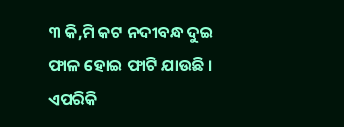୩ କି,ମି କଟ ନଦୀବନ୍ଧ ଦୁଇ ଫାଳ ହୋଇ ଫାଟି ଯାଉଛି । ଏପରିକି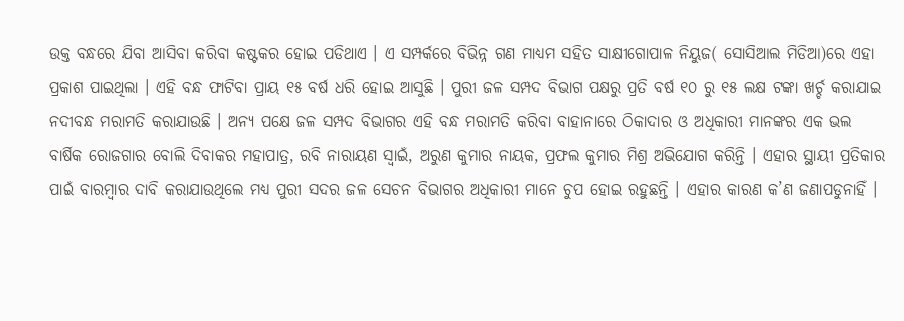ଉକ୍ତ ବନ୍ଧରେ ଯିବା ଆସିବା କରିବା କଷ୍ଟକର ହୋଇ ପଡିଥାଏ । ଏ ସମ୍ପର୍କରେ ବିଭିନ୍ନ ଗଣ ମାଧ୍ୟମ ସହିତ ସାକ୍ଷୀଗୋପାଳ ନିୟୁଜ( ସୋସିଆଲ ମିଡିଆ)ରେ ଏହା ପ୍ରକାଶ ପାଇଥିଲା । ଏହି ବନ୍ଧ ଫାଟିବା ପ୍ରାୟ ୧୫ ବର୍ଷ ଧରି ହୋଇ ଆସୁଛି । ପୁରୀ ଜଳ ସମ୍ପଦ ବିଭାଗ ପକ୍ଷରୁ ପ୍ରତି ବର୍ଷ ୧୦ ରୁ ୧୫ ଲକ୍ଷ ଟଙ୍କା ଖର୍ଚ୍ଚ କରାଯାଇ ନଦୀବନ୍ଧ ମରାମତି କରାଯାଉଛି । ଅନ୍ୟ ପକ୍ଷେ ଜଳ ସମ୍ପଦ ବିଭାଗର ଏହି ବନ୍ଧ ମରାମତି କରିବା ବାହାନାରେ ଠିକାଦାର ଓ ଅଧିକାରୀ ମାନଙ୍କର ଏକ ଭଲ ବାର୍ଷିକ ରୋଜଗାର ବୋଲି ଦିବାକର ମହାପାତ୍ର, ରବି ନାରାୟଣ ସ୍ୱାଇଁ, ଅରୁଣ କୁମାର ନାୟକ, ପ୍ରଫଲ କୁମାର ମିଶ୍ର ଅଭିଯୋଗ କରିନ୍ତି । ଏହାର ସ୍ଥାୟୀ ପ୍ରତିକାର ପାଇଁ ବାରମ୍ବାର ଦାବି କରାଯାଉଥିଲେ ମଧ୍ୟ ପୁରୀ ସଦର ଜଳ ସେଚନ ବିଭାଗର ଅଧିକାରୀ ମାନେ ଚୁପ ହୋଇ ରହୁଛନ୍ତି । ଏହାର କାରଣ କ’ଣ ଜଣାପଡୁନାହିଁ ।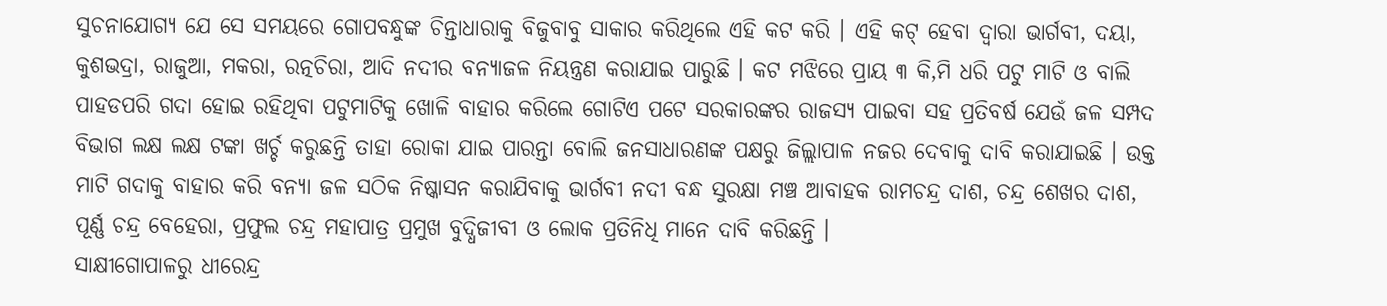ସୁଚନାଯୋଗ୍ୟ ଯେ ସେ ସମୟରେ ଗୋପବନ୍ଧୁଙ୍କ ଚିନ୍ତାଧାରାକୁ ବିଜୁବାବୁ ସାକାର କରିଥିଲେ ଏହି କଟ କରି । ଏହି କଟ୍ ହେବା ଦ୍ୱାରା ଭାର୍ଗବୀ, ଦୟା, କୁଶଭଦ୍ରା, ରାଜୁଆ, ମକରା, ରତ୍ନଚିରା, ଆଦି ନଦୀର ବନ୍ୟାଜଳ ନିୟନ୍ତ୍ରଣ କରାଯାଇ ପାରୁଛି । କଟ ମଝିରେ ପ୍ରାୟ ୩ କି,ମି ଧରି ପଟୁ ମାଟି ଓ ବାଲି ପାହଡପରି ଗଦା ହୋଇ ରହିଥିବା ପଟୁମାଟିକୁ ଖୋଳି ବାହାର କରିଲେ ଗୋଟିଏ ପଟେ ସରକାରଙ୍କର ରାଜସ୍ୟ ପାଇବା ସହ ପ୍ରତିବର୍ଷ ଯେଉଁ ଜଳ ସମ୍ପଦ ବିଭାଗ ଲକ୍ଷ ଲକ୍ଷ ଟଙ୍କା ଖର୍ଚ୍ଚ କରୁଛନ୍ତି ତାହା ରୋକା ଯାଇ ପାରନ୍ତା ବୋଲି ଜନସାଧାରଣଙ୍କ ପକ୍ଷରୁ ଜିଲ୍ଲାପାଳ ନଜର ଦେବାକୁ ଦାବି କରାଯାଇଛି । ଉକ୍ତ ମାଟି ଗଦାକୁ ବାହାର କରି ବନ୍ୟା ଜଳ ସଠିକ ନିଷ୍କାସନ କରାଯିବାକୁ ଭାର୍ଗବୀ ନଦୀ ବନ୍ଧ ସୁରକ୍ଷା ମଞ୍ଚ ଆବାହକ ରାମଚନ୍ଦ୍ର ଦାଶ, ଚନ୍ଦ୍ର ଶେଖର ଦାଶ, ପୂର୍ଣ୍ଣ ଚନ୍ଦ୍ର ବେହେରା, ପ୍ରଫୁଲ ଚନ୍ଦ୍ର ମହାପାତ୍ର ପ୍ରମୁଖ ବୁଦ୍ଧିଜୀବୀ ଓ ଲୋକ ପ୍ରତିନିଧି ମାନେ ଦାବି କରିଛନ୍ତି ।
ସାକ୍ଷୀଗୋପାଳରୁ ଧୀରେନ୍ଦ୍ର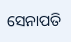ସେନାପତି